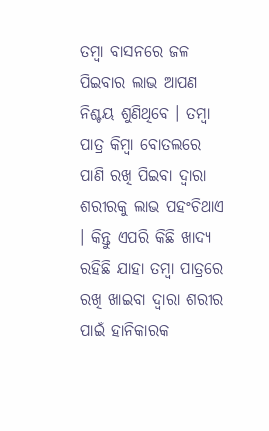ତମ୍ବା ବାସନରେ ଜଳ ପିଇବାର ଲାଭ ଆପଣ ନିଶ୍ଚୟ ଶୁଣିଥିବେ । ତମ୍ବା ପାତ୍ର କିମ୍ବା ବୋତଲରେ ପାଣି ରଖି ପିଇବା ଦ୍ୱାରା ଶରୀରକୁ ଲାଭ ପହଂଚିଥାଏ । କିନ୍ତୁ ଏପରି କିଛି ଖାଦ୍ୟ ରହିଛି ଯାହା ତମ୍ବା ପାତ୍ରରେ ରଖି ଖାଇବା ଦ୍ୱାରା ଶରୀର ପାଇଁ ହାନିକାରକ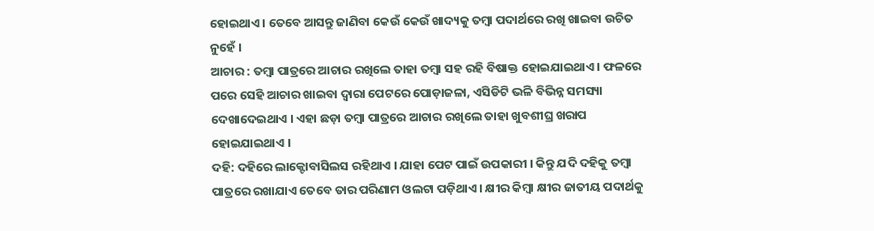ହୋଇଥାଏ । ତେବେ ଆସନ୍ତୁ ଜାଣିବା କେଉଁ କେଉଁ ଖାଦ୍ୟକୁ ତମ୍ବା ପଦାର୍ଥରେ ରଖି ଖାଇବା ଉଚିତ ନୁହେଁ ।
ଆଚାର : ତମ୍ବା ପାତ୍ରରେ ଆଚାର ରଖିଲେ ତାହା ତମ୍ବା ସହ ରହି ବିଷାକ୍ତ ହୋଇଯାଇଥାଏ । ଫଳରେ ପରେ ସେହି ଆଚାର ଖାଇବା ଦ୍ୱାରା ପେଟରେ ପୋଡ଼ାଜଳା, ଏସିଡିଟି ଭଳି ବିଭିନ୍ନ ସମସ୍ୟା ଦେଖାଦେଇଥାଏ । ଏହା ଛଡ଼ା ତମ୍ବା ପାତ୍ରରେ ଆଚାର ରଖିଲେ ତାହା ଖୁବଶୀଘ୍ର ଖରାପ ହୋଇଯାଇଥାଏ ।
ଦହି: ଦହିରେ ଲାକ୍ଟୋବାସିଲସ ରହିଥାଏ । ଯାହା ପେଟ ପାଇଁ ଉପକାରୀ । କିନ୍ତୁ ଯଦି ଦହିକୁ ତମ୍ବା ପାତ୍ରରେ ରଖାଯାଏ ତେବେ ତାର ପରିଣାମ ଓଲଟା ପଡ଼ିଥାଏ । କ୍ଷୀର କିମ୍ବା କ୍ଷୀର ଜାତୀୟ ପଦାର୍ଥକୁ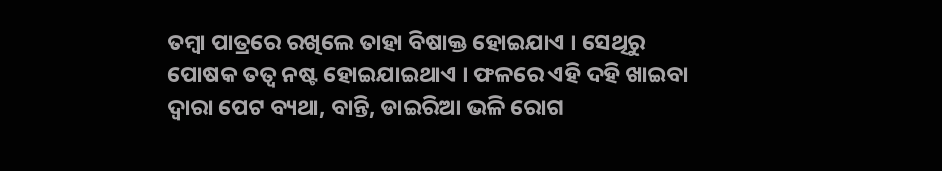ତମ୍ବା ପାତ୍ରରେ ରଖିଲେ ତାହା ବିଷାକ୍ତ ହୋଇଯାଏ । ସେଥିରୁ ପୋଷକ ତତ୍ୱ ନଷ୍ଟ ହୋଇଯାଇଥାଏ । ଫଳରେ ଏହି ଦହି ଖାଇବା ଦ୍ୱାରା ପେଟ ବ୍ୟଥା, ବାନ୍ତି, ଡାଇରିଆ ଭଳି ରୋଗ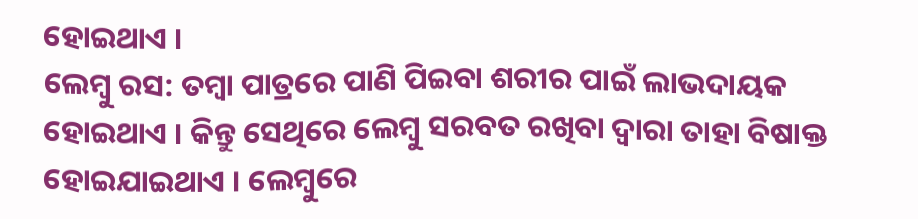ହୋଇଥାଏ ।
ଲେମ୍ବୁ ରସ: ତମ୍ବା ପାତ୍ରରେ ପାଣି ପିଇବା ଶରୀର ପାଇଁ ଲାଭଦାୟକ ହୋଇଥାଏ । କିନ୍ତୁ ସେଥିରେ ଲେମ୍ବୁ ସରବତ ରଖିବା ଦ୍ୱାରା ତାହା ବିଷାକ୍ତ ହୋଇଯାଇଥାଏ । ଲେମ୍ବୁରେ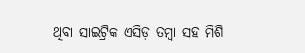ଥିବା ସାଇଟ୍ରିକ ଏସିଡ଼ ତମ୍ବା ସହ ମିଶି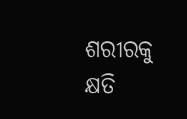ଶରୀରକୁ କ୍ଷତି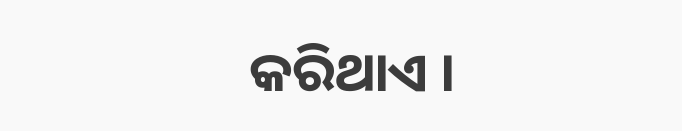କରିଥାଏ ।